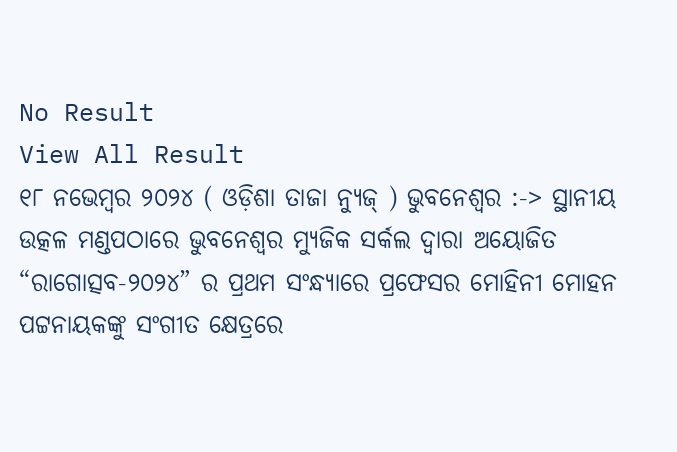No Result
View All Result
୧୮ ନଭେମ୍ବର ୨୦୨୪ ( ଓଡ଼ିଶା ତାଜା ନ୍ୟୁଜ୍ ) ଭୁବନେଶ୍ୱର :-> ସ୍ଥାନୀୟ ଉତ୍କଳ ମଣ୍ଡପଠାରେ ଭୁବନେଶ୍ୱର ମ୍ୟୁଜିକ ସର୍କଲ ଦ୍ୱାରା ଅୟୋଜିତ “ରାଗୋତ୍ସବ-୨୦୨୪” ର ପ୍ରଥମ ସଂନ୍ଧ୍ୟାରେ ପ୍ରଫେସର ମୋହିନୀ ମୋହନ ପଟ୍ଟନାୟକଙ୍କୁ ସଂଗୀତ କ୍ଷେତ୍ରରେ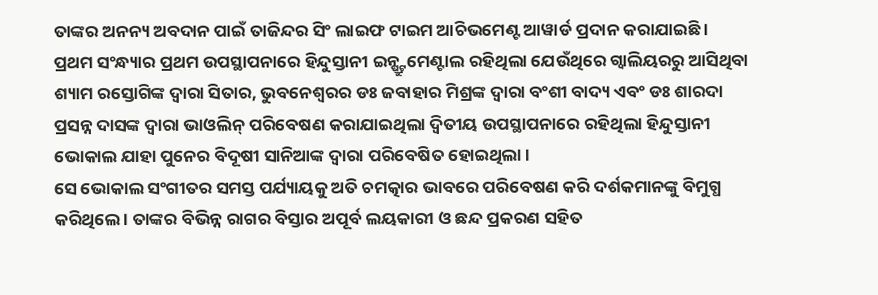ତାଙ୍କର ଅନନ୍ୟ ଅବଦାନ ପାଇଁ ତାଜିନ୍ଦର ସିଂ ଲାଇଫ ଟାଇମ ଆଚିଭମେଣ୍ଟ ଆୱାର୍ଡ ପ୍ରଦାନ କରାଯାଇଛି । ପ୍ରଥମ ସଂନ୍ଧ୍ୟାର ପ୍ରଥମ ଉପସ୍ଥାପନାରେ ହିନ୍ଦୁସ୍ତାନୀ ଇନ୍ଷ୍ଟ୍ରୁମେଣ୍ଟାଲ ରହିଥିଲା ଯେଉଁଥିରେ ଗ୍ୱାଲିୟରରୁ ଆସିଥିବା ଶ୍ୟାମ ରସ୍ତୋଗିଙ୍କ ଦ୍ୱାରା ସିତାର, ଭୁବନେଶ୍ୱରର ଡଃ ଜବାହାର ମିଶ୍ରଙ୍କ ଦ୍ୱାରା ବଂଶୀ ବାଦ୍ୟ ଏବଂ ଡଃ ଶାରଦା ପ୍ରସନ୍ନ ଦାସଙ୍କ ଦ୍ୱାରା ଭାଓଲିନ୍ ପରିବେଷଣ କରାଯାଇଥିଲା ଦ୍ୱିତୀୟ ଉପସ୍ଥାପନାରେ ରହିଥିଲା ହିନ୍ଦୁସ୍ତାନୀ ଭୋକାଲ ଯାହା ପୁନେର ବିଦୂଷୀ ସାନିଆଙ୍କ ଦ୍ୱାରା ପରିବେଷିତ ହୋଇଥିଲା ।
ସେ ଭୋକାଲ ସଂଗୀତର ସମସ୍ତ ପର୍ଯ୍ୟାୟକୁ ଅତି ଚମତ୍କାର ଭାବରେ ପରିବେଷଣ କରି ଦର୍ଶକମାନଙ୍କୁ ବିମୁଗ୍ଧ କରିଥିଲେ । ତାଙ୍କର ବିଭିନ୍ନ ରାଗର ବିସ୍ତାର ଅପୂର୍ବ ଲୟକାରୀ ଓ ଛନ୍ଦ ପ୍ରକରଣ ସହିତ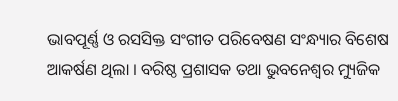ଭାବପୂର୍ଣ୍ଣ ଓ ରସସିକ୍ତ ସଂଗୀତ ପରିବେଷଣ ସଂନ୍ଧ୍ୟାର ବିଶେଷ ଆକର୍ଷଣ ଥିଲା । ବରିଷ୍ଠ ପ୍ରଶାସକ ତଥା ଭୁବନେଶ୍ୱର ମ୍ୟୁଜିକ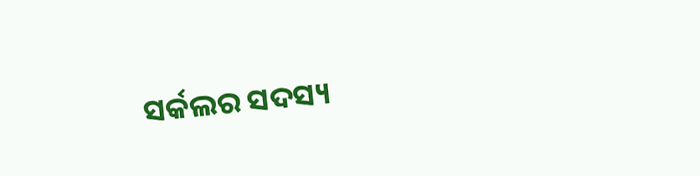ସର୍କଲର ସଦସ୍ୟ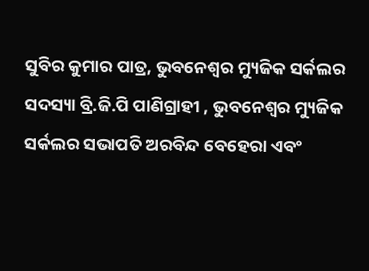ସୁବିର କୁମାର ପାତ୍ର, ଭୁବନେଶ୍ୱର ମ୍ୟୁଜିକ ସର୍କଲର ସଦସ୍ୟା ବ୍ରି.ଜି.ପି ପାଣିଗ୍ରାହୀ , ଭୁବନେଶ୍ୱର ମ୍ୟୁଜିକ ସର୍କଲର ସଭାପତି ଅରବିନ୍ଦ ବେହେରା ଏବଂ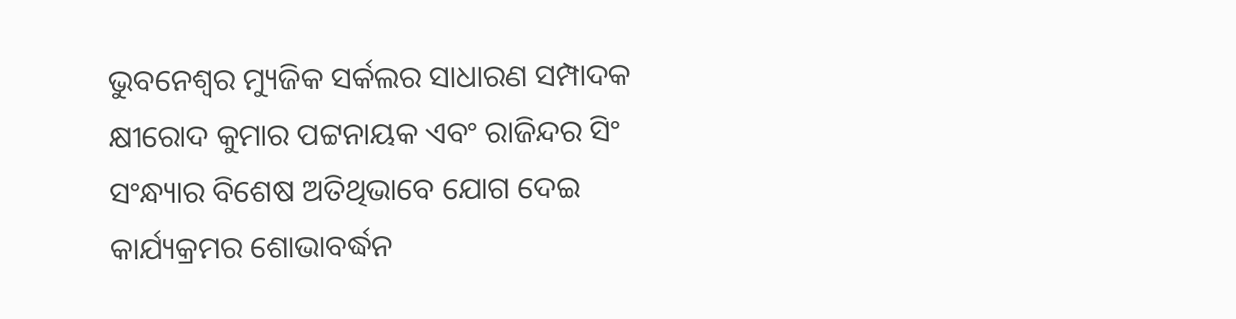ଭୁବନେଶ୍ୱର ମ୍ୟୁଜିକ ସର୍କଲର ସାଧାରଣ ସମ୍ପାଦକ କ୍ଷୀରୋଦ କୁମାର ପଟ୍ଟନାୟକ ଏବଂ ରାଜିନ୍ଦର ସିଂ ସଂନ୍ଧ୍ୟାର ବିଶେଷ ଅତିଥିଭାବେ ଯୋଗ ଦେଇ କାର୍ଯ୍ୟକ୍ରମର ଶୋଭାବର୍ଦ୍ଧନ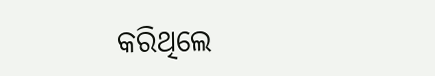କରିଥିଲେ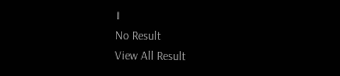।
No Result
View All Result